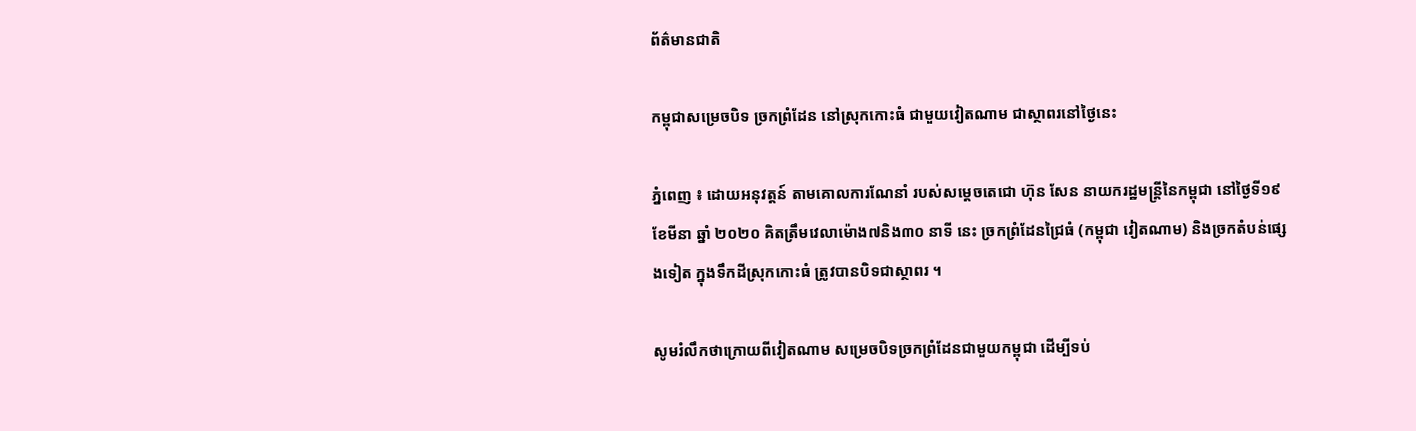ព័ត៌មានជាតិ

កម្ពុជាសម្រេចបិទ ច្រកព្រំដែន នៅស្រុកកោះធំ ជាមួយវៀតណាម ជាស្ថាពរនៅថ្ងៃនេះ

ភ្នំពេញ ៖ ដោយអនុវត្តន៍ តាមគោលការណែនាំ របស់សម្ដេចតេជោ ហ៊ុន សែន នាយករដ្ឋមន្រ្តីនៃកម្ពុជា នៅថ្ងៃទី១៩ ខែមីនា ឆ្នាំ ២០២០ គិតត្រឹមវេលាម៉ោង៧និង៣០ នាទី នេះ ច្រកព្រំដែនជ្រៃធំ (កម្ពុជា វៀតណាម) និងច្រកតំបន់ផ្សេងទៀត ក្នុងទឹកដីស្រុកកោះធំ ត្រូវបានបិទជាស្ថាពរ ។

សូមរំលឹកថាក្រោយពីវៀតណាម សម្រេចបិទច្រកព្រំដែនជាមួយកម្ពុជា ដើម្បីទប់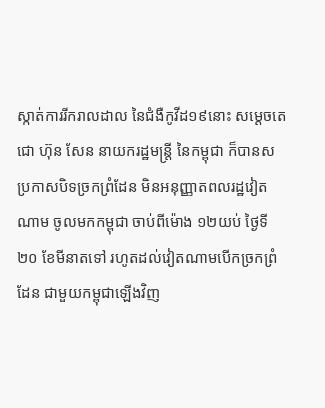ស្កាត់ការរីករាលដាល នៃជំងឺកូវីដ១៩នោះ សម្ដេចតេជោ ហ៊ុន សែន នាយករដ្ឋមន្ត្រី នៃកម្ពុជា ក៏បានសប្រកាសបិទច្រកព្រំដែន មិនអនុញ្ញាតពលរដ្ឋវៀតណាម ចូលមកកម្ពុជា ចាប់ពីម៉ោង ១២យប់ ថ្ងៃទី២០ ខែមីនាតទៅ រហូតដល់វៀតណាមបើកច្រកព្រំដែន ជាមួយកម្ពុជាឡើងវិញ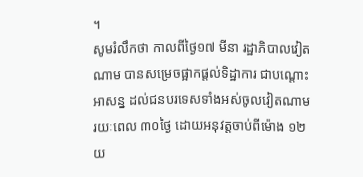។
សូមរំលឹកថា កាលពីថ្ងៃ១៧ មីនា រដ្ឋាភិបាលវៀតណាម បានសម្រេចផ្អាកផ្ដល់ទិដ្ឋាការ ជាបណ្ដោះអាសន្ន ដល់ជនបរទេសទាំងអស់ចូលវៀតណាម រយៈពេល ៣០ថ្ងៃ ដោយអនុវត្តចាប់ពីម៉ោង ១២យ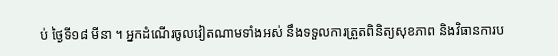ប់ ថ្ងៃទី១៨ មីនា ។ អ្នកដំណើរចូលវៀតណាមទាំងអស់ នឹងទទួលការត្រួតពិនិត្យសុខភាព និងវិធានការប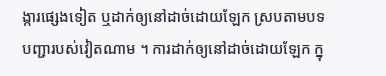ង្ការផ្សេងទៀត ឬដាក់ឲ្យនៅដាច់ដោយឡែក ស្របតាមបទបញ្ជារបស់វៀតណាម ។ ការដាក់ឲ្យនៅដាច់ដោយឡែក ក្នុ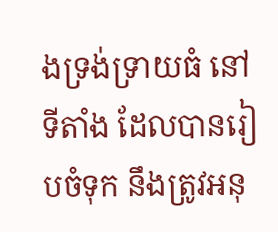ងទ្រង់ទ្រាយធំ នៅទីតាំង ដែលបានរៀបចំទុក នឹងត្រូវអនុ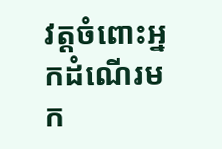វត្តចំពោះអ្នកដំណើរមក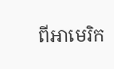ពីអាមេរិក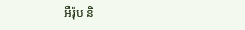អឺរ៉ុប និ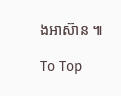ងអាស៊ាន ៕

To Top